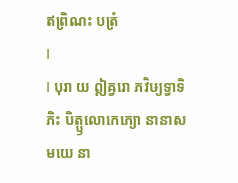ឥព្រិណះ បត្រំ
Ⅰ
Ⅰ បុរា យ ឦឝ្វរោ ភវិឞ្យទ្វាទិភិះ បិត្ឫលោកេភ្យោ នានាសមយេ នា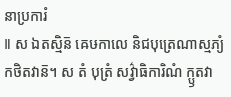នាប្រការំ
Ⅱ ស ឯតស្មិន៑ ឝេឞកាលេ និជបុត្រេណាស្មភ្យំ កថិតវាន៑។ ស តំ បុត្រំ សវ៌្វាធិការិណំ ក្ឫតវា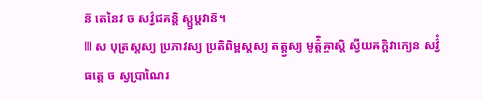ន៑ តេនៃវ ច សវ៌្វជគន្តិ ស្ឫឞ្ដវាន៑។
Ⅲ ស បុត្រស្តស្យ ប្រភាវស្យ ប្រតិពិម្ពស្តស្យ តត្ត្វស្យ មូត៌្តិឝ្ចាស្តិ ស្វីយឝក្តិវាក្យេន សវ៌្វំ ធត្តេ ច ស្វប្រាណៃរ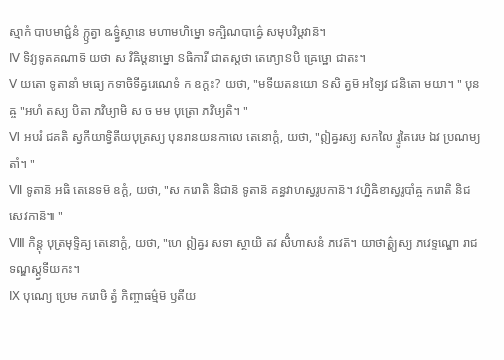ស្មាកំ បាបមាជ៌្ជនំ ក្ឫត្វា ឩទ៌្ធ្វស្ថានេ មហាមហិម្នោ ទក្ឞិណបាឝ៌្វេ សមុបវិឞ្ដវាន៑។
Ⅳ ទិវ្យទូតគណាទ៑ យថា ស វិឝិឞ្ដនាម្នោ ៜធិការី ជាតស្តថា តេភ្យោៜបិ ឝ្រេឞ្ឋោ ជាតះ។
Ⅴ យតោ ទូតានាំ មធ្យេ កទាចិទីឝ្វរេណេទំ ក ឧក្តះ? យថា, "មទីយតនយោ ៜសិ ត្វម៑ អទ្យៃវ ជនិតោ មយា។ " បុនឝ្ច "អហំ តស្យ បិតា ភវិឞ្យាមិ ស ច មម បុត្រោ ភវិឞ្យតិ។ "
Ⅵ អបរំ ជគតិ ស្វកីយាទ្វិតីយបុត្រស្យ បុនរានយនកាលេ តេនោក្តំ, យថា, "ឦឝ្វរស្យ សកលៃ រ្ទូតៃរេឞ ឯវ ប្រណម្យតាំ។ "
Ⅶ ទូតាន៑ អធិ តេនេទម៑ ឧក្តំ, យថា, "ស ករោតិ និជាន៑ ទូតាន៑ គន្ធវាហស្វរូបកាន៑។ វហ្និឝិខាស្វរូបាំឝ្ច ករោតិ និជសេវកាន៑៕ "
Ⅷ កិន្តុ បុត្រមុទ្ទិឝ្យ តេនោក្តំ, យថា, "ហេ ឦឝ្វរ សទា ស្ថាយិ តវ សិំហាសនំ ភវេត៑។ យាថាត៌្ហ្យស្យ ភវេទ្ទណ្ឌោ រាជទណ្ឌស្ត្វទីយកះ។
Ⅸ បុណ្យេ ប្រេម ករោឞិ ត្វំ កិញ្ចាធម៌្មម៑ ឫតីយ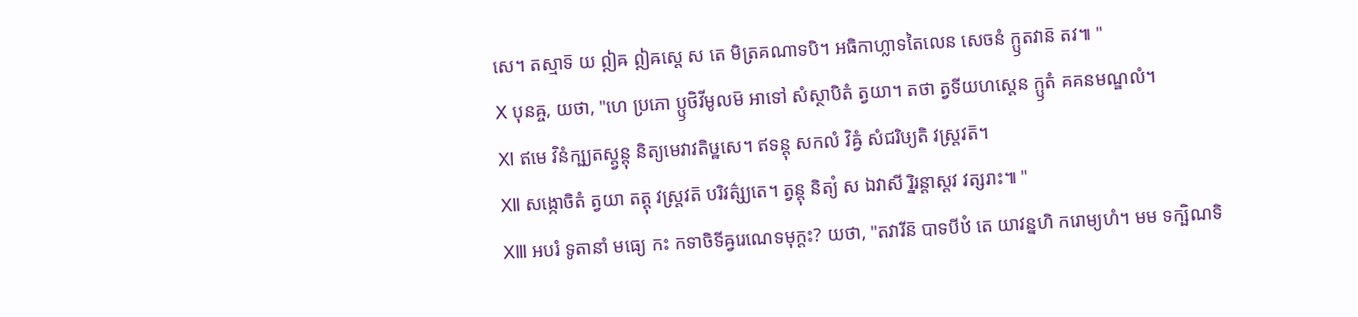សេ។ តស្មាទ៑ យ ឦឝ ឦឝស្តេ ស តេ មិត្រគណាទបិ។ អធិកាហ្លាទតៃលេន សេចនំ ក្ឫតវាន៑ តវ៕ "
Ⅹ បុនឝ្ច, យថា, "ហេ ប្រភោ ប្ឫថិវីមូលម៑ អាទៅ សំស្ថាបិតំ ត្វយា។ តថា ត្វទីយហស្តេន ក្ឫតំ គគនមណ្ឌលំ។
Ⅺ ឥមេ វិនំក្ឞ្យតស្ត្វន្តុ និត្យមេវាវតិឞ្ឋសេ។ ឥទន្តុ សកលំ វិឝ្វំ សំជរិឞ្យតិ វស្ត្រវត៑។
Ⅻ សង្កោចិតំ ត្វយា តត្តុ វស្ត្រវត៑ បរិវត៌្ស្យតេ។ ត្វន្តុ និត្យំ ស ឯវាសី រ្និរន្តាស្តវ វត្សរាះ៕ "
ⅩⅢ អបរំ ទូតានាំ មធ្យេ កះ កទាចិទីឝ្វរេណេទមុក្តះ? យថា, "តវារីន៑ បាទបីឋំ តេ យាវន្នហិ ករោម្យហំ។ មម ទក្ឞិណទិ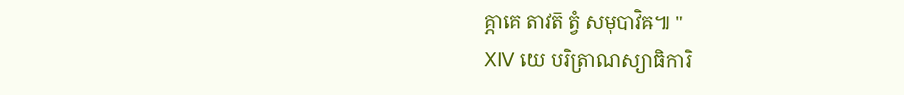គ្ភាគេ តាវត៑ ត្វំ សមុបាវិឝ៕ "
ⅩⅣ យេ បរិត្រាណស្យាធិការិ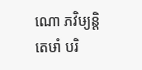ណោ ភវិឞ្យន្តិ តេឞាំ បរិ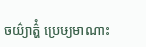ចយ៌្យាត៌្ហំ ប្រេឞ្យមាណាះ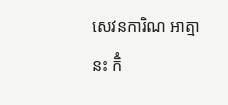សេវនការិណ អាត្មានះ កិំ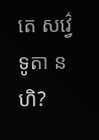តេ សវ៌្វេ ទូតា នហិ?